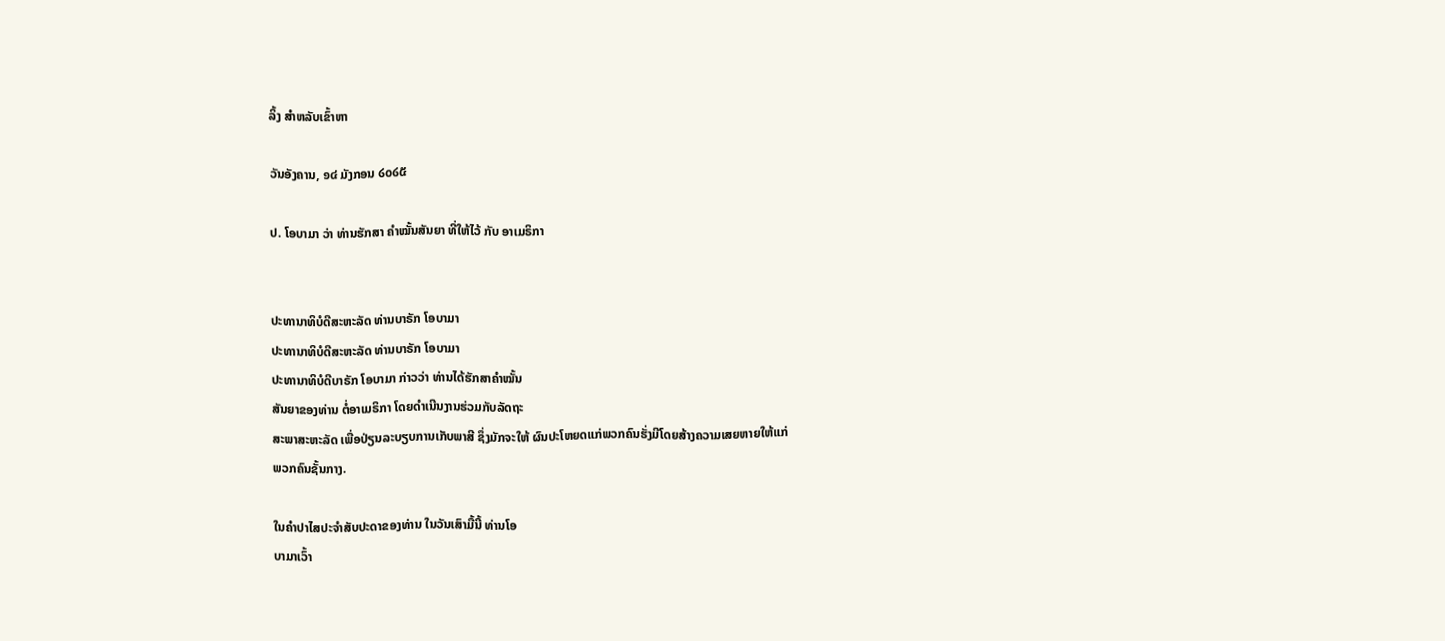ລິ້ງ ສຳຫລັບເຂົ້າຫາ

ວັນອັງຄານ, ໑໔ ມັງກອນ ໒໐໒໕

ປ. ໂອບາມາ ວ່າ ທ່ານຮັກສາ ຄຳໝັ້ນສັນຍາ ທີ່ໃຫ້ໄວ້ ກັບ ອາເມຣິກາ


ປະທານາທິບໍດີສະຫະລັດ ທ່ານບາຣັກ ໂອບາມາ
ປະທານາທິບໍດີສະຫະລັດ ທ່ານບາຣັກ ໂອບາມາ
ປະທານາທິບໍດີບາຣັກ ໂອບາມາ ກ່າວວ່າ ທ່ານໄດ້ຮັກສາຄຳໝັ້ນ
ສັນຍາຂອງທ່ານ ຕໍ່ອາເມຣິກາ ໂດຍດຳເນີນງານຮ່ວມກັບລັດຖະ
ສະພາສະຫະລັດ ເພື່ອປ່ຽນລະບຽບການເກັບພາສີ ຊຶ່ງມັກຈະໃຫ້ ຜົນປະໂຫຍດແກ່ພວກຄົນຮັ່ງມີໂດຍສ້າງຄວາມເສຍຫາຍໃຫ້ແກ່
ພວກຄົນຊັ້ນກາງ.

ໃນຄຳປາໄສປະຈຳສັບປະດາຂອງທ່ານ ໃນວັນເສົາມື້ນີ້ ທ່ານໂອ
ບາມາເວົ້າ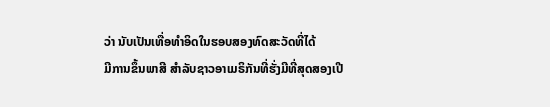ວ່າ ນັບເປັນເທື່ອທຳອິດໃນຮອບສອງທົດສະວັດທີ່ໄດ້
ມີການຂຶ້ນພາສີ ສຳລັບຊາວອາເມຣິກັນທີ່ຮັ່ງມີທີ່ສຸດສອງເປີ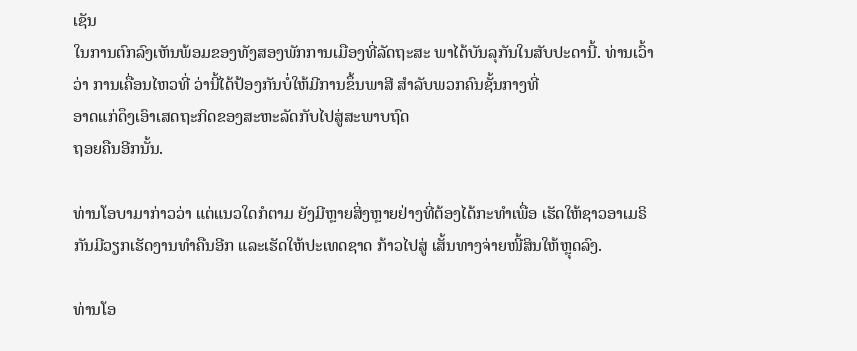ເຊັນ
ໃນການຕົກລົງເຫັນພ້ອມຂອງທັງສອງພັກການເມືອງທີ່ລັດຖະສະ ພາໄດ້ບັນລຸກັນໃນສັບປະດານີ້. ທ່ານເວົ້າວ່າ ການເຄື່ອນໄຫວທີ່ ວ່ານີ້ໄດ້ປ້ອງກັນບໍ່ໃຫ້ມີການຂຶ້ນພາສີ ສຳລັບພວກຄົນຊັ້ນກາງທີ່
ອາດແກ່ດຶງເອົາເສດຖະກິດຂອງສະຫະລັດກັບໄປສູ່ສະພາບຖົດ
ຖອຍຄືນອີກນັ້ນ.

ທ່ານໂອບາມາກ່າວວ່າ ແຕ່ແນວໃດກໍຕາມ ຍັງມີຫຼາຍສິ່ງຫຼາຍຢ່າງທີ່ຕ້ອງໄດ້ກະທຳເພື່ອ ເຮັດໃຫ້ຊາວອາເມຣິກັນມີວຽກເຮັດງານທຳຄືນອີກ ແລະເຮັດໃຫ້ປະເທດຊາດ ກ້າວໄປສູ່ ເສັ້ນທາງຈ່າຍໜີ້ສິນໃຫ້ຫຼຸດລົງ.

ທ່ານໂອ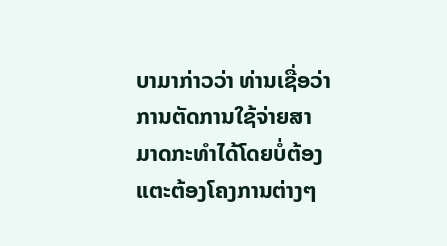ບາມາກ່າວວ່າ ທ່ານເຊື່ອວ່າການຕັດການໃຊ້ຈ່າຍສາມາດກະທຳໄດ້ໂດຍບໍ່ຕ້ອງ ແຕະຕ້ອງໂຄງການຕ່າງໆ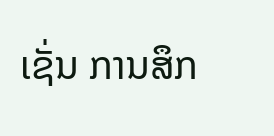ເຊັ່ນ ການສຶກ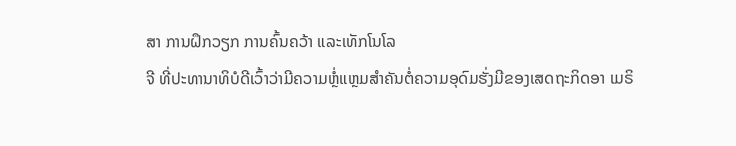ສາ ການຝຶກວຽກ ການຄົ້ນຄວ້າ ແລະເທັກໂນໂລ
ຈີ ທີ່ປະທານາທິບໍດີເວົ້າວ່າມີຄວາມຫຼໍ່ແຫຼມສຳຄັນຕໍ່ຄວາມອຸດົມຮັ່ງມີຂອງເສດຖະກິດອາ ເມຣິ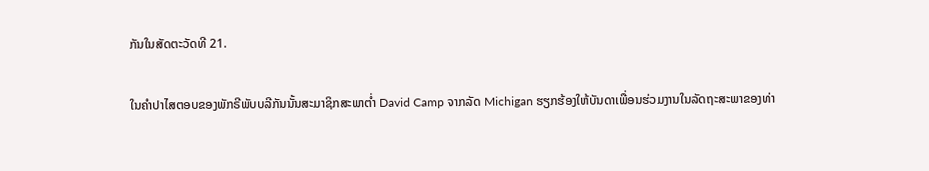ກັນໃນສັດຕະວັດທີ 21.

ໃນຄຳປາໄສຕອບຂອງພັກຣີພັບບລີກັນນັ້ນສະມາຊິກສະພາຕໍ່າ David Camp ຈາກລັດ Michigan ຮຽກຮ້ອງໃຫ້ບັນດາເພື່ອນຮ່ວມງານໃນລັດຖະສະພາຂອງທ່າ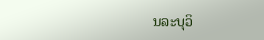ນລະບຸວິ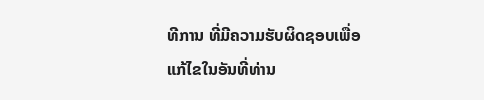ທີການ ທີ່ມີຄວາມຮັບຜິດຊອບເພື່ອແກ້ໄຂໃນອັນທີ່ທ່ານ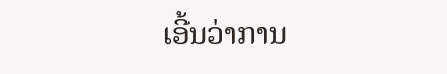ເອີ້ນວ່າການ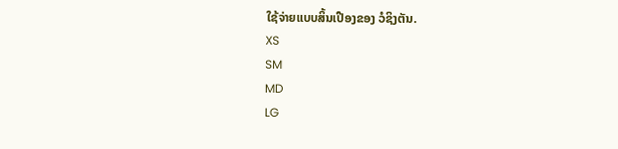ໃຊ້ຈ່າຍແບບສິ້ນເປືອງຂອງ ວໍຊິງຕັນ.
XS
SM
MD
LG